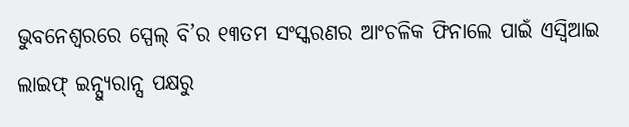ଭୁବନେଶ୍ୱରରେ ସ୍ପେଲ୍ ବି’ର ୧୩ତମ ସଂସ୍କରଣର ଆଂଚଳିକ ଫିନାଲେ ପାଇଁ ଏସ୍ବିଆଇ ଲାଇଫ୍ ଇନ୍ସ୍ୟୁରାନ୍ସ ପକ୍ଷରୁ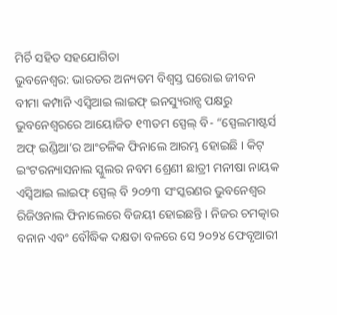ମିର୍ଚି ସହିତ ସହଯୋଗିତା
ଭୁବନେଶ୍ୱର: ଭାରତର ଅନ୍ୟତମ ବିଶ୍ୱସ୍ତ ଘରୋଇ ଜୀବନ ବୀମା କମ୍ପାନି ଏସ୍ବିଆଇ ଲାଇଫ୍ ଇନସ୍ୟୁରାନ୍ସ ପକ୍ଷରୁ ଭୁବନେଶ୍ୱରରେ ଆୟୋଜିତ ୧୩ତମ ସ୍ପେଲ୍ ବି- “ସ୍ପେଲମାଷ୍ଟର୍ସ ଅଫ୍ ଇଣ୍ଡିଆ’ର ଆଂଚଳିକ ଫିନାଲେ ଆରମ୍ଭ ହୋଇଛି । କିଟ୍ ଇଂଟରନ୍ୟାସନାଲ ସ୍କୁଲର ନବମ ଶ୍ରେଣୀ ଛାତ୍ରୀ ମନୀଷା ନାୟକ ଏସ୍ବିଆଇ ଲାଇଫ୍ ସ୍ପେଲ୍ ବି ୨୦୨୩ ସଂସ୍କରଣର ଭୁବନେଶ୍ୱର ରିଜିଓନାଲ ଫିନାଲେରେ ବିଜୟୀ ହୋଇଛନ୍ତି । ନିଜର ଚମତ୍କାର ବନାନ ଏବଂ ବୌଦ୍ଧିକ ଦକ୍ଷତା ବଳରେ ସେ ୨୦୨୪ ଫେବୃଆରୀ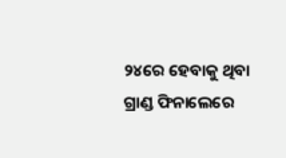୨୪ରେ ହେବାକୁ ଥିବା ଗ୍ରାଣ୍ଡ ଫିନାଲେରେ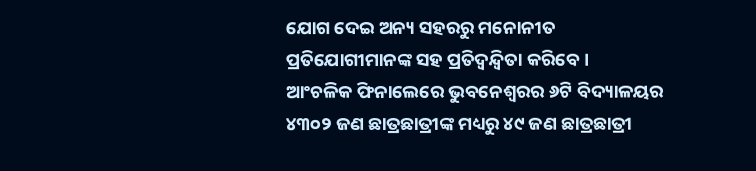ଯୋଗ ଦେଇ ଅନ୍ୟ ସହରରୁ ମନୋନୀତ ପ୍ରତିଯୋଗୀମାନଙ୍କ ସହ ପ୍ରତିଦ୍ୱନ୍ଦ୍ୱିତା କରିବେ ।
ଆଂଚଳିକ ଫିନାଲେରେ ଭୁବନେଶ୍ୱରର ୬ଟି ବିଦ୍ୟାଳୟର ୪୩୦୨ ଜଣ ଛାତ୍ରଛାତ୍ରୀଙ୍କ ମଧ୍ୟରୁ ୪୯ ଜଣ ଛାତ୍ରଛାତ୍ରୀ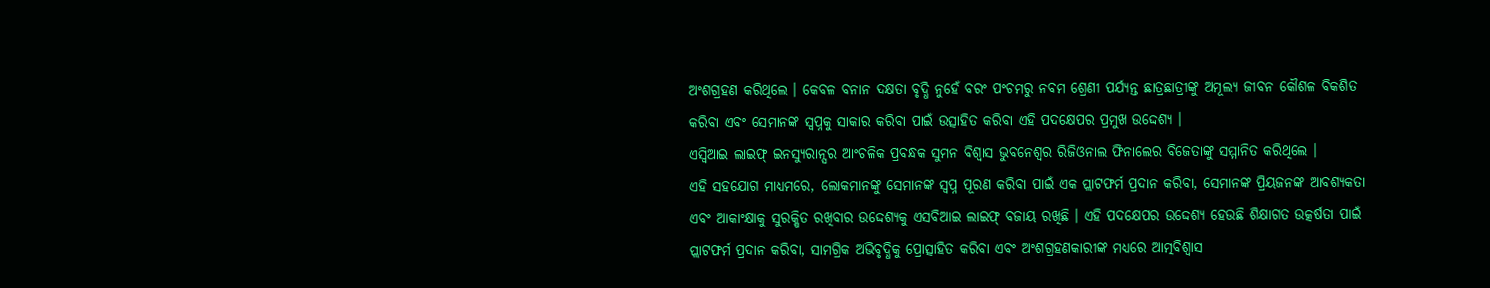ଅଂଶଗ୍ରହଣ କରିଥିଲେ । କେବଳ ବନାନ ଦକ୍ଷତା ବୃଦ୍ଧି ନୁହେଁ ବରଂ ପଂଚମରୁ ନବମ ଶ୍ରେଣୀ ପର୍ଯ୍ୟନ୍ତ ଛାତ୍ରଛାତ୍ରୀଙ୍କୁ ଅମୂଲ୍ୟ ଜୀବନ କୌଶଳ ବିକଶିତ କରିବା ଏବଂ ସେମାନଙ୍କ ସ୍ୱପ୍ନକୁ ସାକାର କରିବା ପାଇଁ ଉତ୍ସାହିତ କରିବା ଏହି ପଦକ୍ଷେପର ପ୍ରମୁଖ ଉଦ୍ଦେଶ୍ୟ ।
ଏସ୍ବିଆଇ ଲାଇଫ୍ ଇନସ୍ୟୁରାନ୍ସର ଆଂଚଳିକ ପ୍ରବନ୍ଧକ ସୁମନ ବିଶ୍ୱାସ ଭୁବନେଶ୍ୱର ରିଜିଓନାଲ ଫିନାଲେର ବିଜେତାଙ୍କୁ ସମ୍ମାନିତ କରିଥିଲେ ।
ଏହି ସହଯୋଗ ମାଧ୍ୟମରେ, ଲୋକମାନଙ୍କୁ ସେମାନଙ୍କ ସ୍ୱପ୍ନ ପୂରଣ କରିବା ପାଇଁ ଏକ ପ୍ଲାଟଫର୍ମ ପ୍ରଦାନ କରିବା, ସେମାନଙ୍କ ପ୍ରିୟଜନଙ୍କ ଆବଶ୍ୟକତା ଏବଂ ଆକାଂକ୍ଷାକୁ ସୁରକ୍ଷିତ ରଖିବାର ଉଦ୍ଦେଶ୍ୟକୁ ଏସବିଆଇ ଲାଇଫ୍ ବଜାୟ ରଖିଛି । ଏହି ପଦକ୍ଷେପର ଉଦ୍ଦେଶ୍ୟ ହେଉଛି ଶିକ୍ଷାଗତ ଉତ୍କର୍ଷତା ପାଇଁ ପ୍ଲାଟଫର୍ମ ପ୍ରଦାନ କରିବା, ସାମଗ୍ରିକ ଅଭିବୃଦ୍ଧିକୁ ପ୍ରୋତ୍ସାହିତ କରିବା ଏବଂ ଅଂଶଗ୍ରହଣକାରୀଙ୍କ ମଧ୍ୟରେ ଆତ୍ମବିଶ୍ୱାସ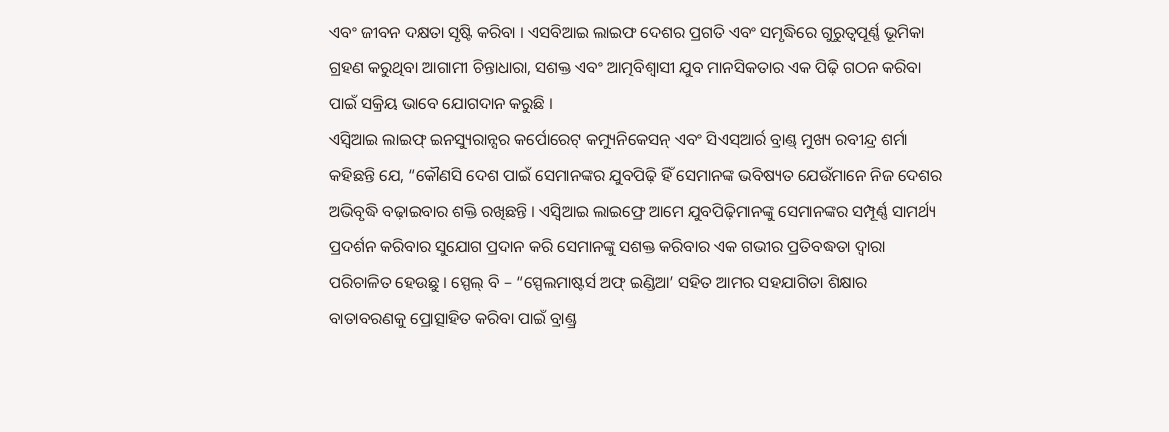ଏବଂ ଜୀବନ ଦକ୍ଷତା ସୃଷ୍ଟି କରିବା । ଏସବିଆଇ ଲାଇଫ ଦେଶର ପ୍ରଗତି ଏବଂ ସମୃଦ୍ଧିରେ ଗୁରୁତ୍ୱପୂର୍ଣ୍ଣ ଭୂମିକା ଗ୍ରହଣ କରୁଥିବା ଆଗାମୀ ଚିନ୍ତାଧାରା, ସଶକ୍ତ ଏବଂ ଆତ୍ମବିଶ୍ୱାସୀ ଯୁବ ମାନସିକତାର ଏକ ପିଢ଼ି ଗଠନ କରିବା ପାଇଁ ସକ୍ରିୟ ଭାବେ ଯୋଗଦାନ କରୁଛି ।
ଏସ୍ବିଆଇ ଲାଇଫ୍ ଇନସ୍ୟୁରାନ୍ସର କର୍ପୋରେଟ୍ କମ୍ୟୁନିକେସନ୍ ଏବଂ ସିଏସ୍ଆର୍ର ବ୍ରାଣ୍ଡ୍ ମୁଖ୍ୟ ରବୀନ୍ଦ୍ର ଶର୍ମା କହିଛନ୍ତି ଯେ, “କୌଣସି ଦେଶ ପାଇଁ ସେମାନଙ୍କର ଯୁବପିଢ଼ି ହିଁ ସେମାନଙ୍କ ଭବିଷ୍ୟତ ଯେଉଁମାନେ ନିଜ ଦେଶର ଅଭିବୃଦ୍ଧି ବଢ଼ାଇବାର ଶକ୍ତି ରଖିଛନ୍ତି । ଏସ୍ବିଆଇ ଲାଇଫ୍ରେ ଆମେ ଯୁବପିଢ଼ିମାନଙ୍କୁ ସେମାନଙ୍କର ସମ୍ପୂର୍ଣ୍ଣ ସାମର୍ଥ୍ୟ ପ୍ରଦର୍ଶନ କରିବାର ସୁଯୋଗ ପ୍ରଦାନ କରି ସେମାନଙ୍କୁ ସଶକ୍ତ କରିବାର ଏକ ଗଭୀର ପ୍ରତିବଦ୍ଧତା ଦ୍ୱାରା ପରିଚାଳିତ ହେଉଛୁ । ସ୍ପେଲ୍ ବି – “ସ୍ପେଲମାଷ୍ଟର୍ସ ଅଫ୍ ଇଣ୍ଡିଆ’ ସହିତ ଆମର ସହଯାଗିତା ଶିକ୍ଷାର ବାତାବରଣକୁ ପ୍ରୋତ୍ସାହିତ କରିବା ପାଇଁ ବ୍ରାଣ୍ଡ୍ର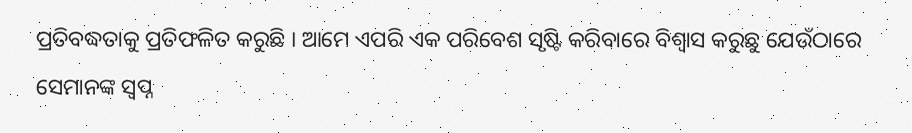ପ୍ରତିବଦ୍ଧତାକୁ ପ୍ରତିଫଳିତ କରୁଛି । ଆମେ ଏପରି ଏକ ପରିବେଶ ସୃଷ୍ଟି କରିବାରେ ବିଶ୍ୱାସ କରୁଛୁ ଯେଉଁଠାରେ ସେମାନଙ୍କ ସ୍ୱପ୍ନ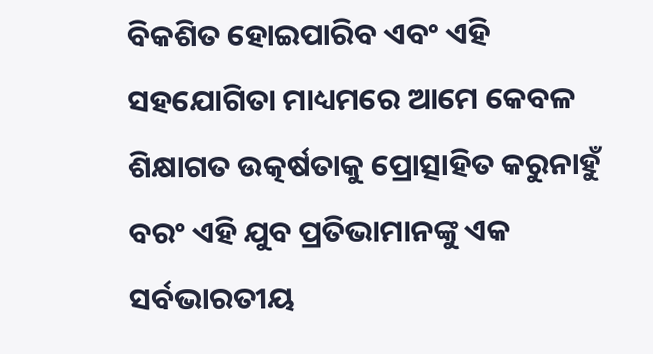ବିକଶିତ ହୋଇପାରିବ ଏବଂ ଏହି ସହଯୋଗିତା ମାଧ୍ୟମରେ ଆମେ କେବଳ ଶିକ୍ଷାଗତ ଉତ୍କର୍ଷତାକୁ ପ୍ରୋତ୍ସାହିତ କରୁନାହୁଁ ବରଂ ଏହି ଯୁବ ପ୍ରତିଭାମାନଙ୍କୁ ଏକ ସର୍ବଭାରତୀୟ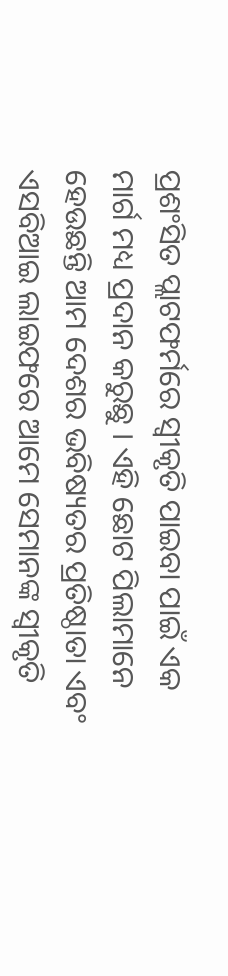ପ୍ରଶଂସିତ ପ୍ଲାଟଫର୍ମରେ ସ୍ୱୀକୃତି ପାଇବା ପାଇଁ ଏକ ମାର୍ଗ ମଧ୍ୟ ପ୍ରଦାନ କରୁଛୁ । ଏହି ଛୋଟ ପିଲାମାନେ ହେଉଛନ୍ତି ଆମ ଦେଶର ଭବିଷ୍ୟତର ପ୍ରତିଷ୍ଠାତା ଏବଂ ଏସବିଆଇ ଲାଇଫରେ ଆମେ ସେମାନଙ୍କ ସ୍ୱୀକୃତି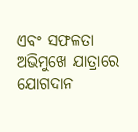ଏବଂ ସଫଳତା ଅଭିମୁଖେ ଯାତ୍ରାରେ ଯୋଗଦାନ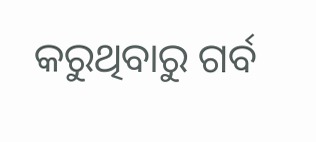କରୁଥିବାରୁ ଗର୍ବ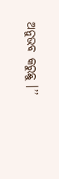ଅନୁଭବ କରୁଛୁ ।’’